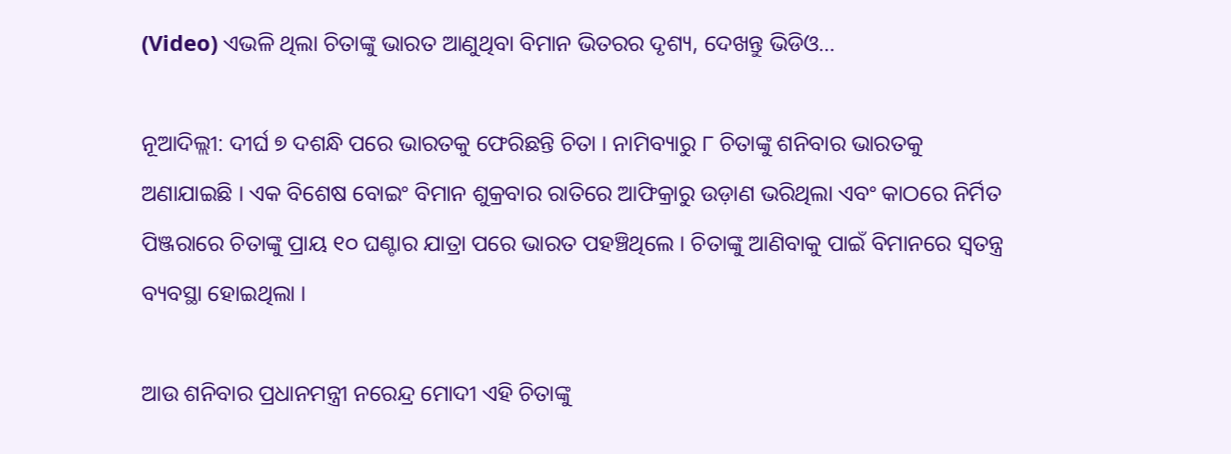(Video) ଏଭଳି ଥିଲା ଚିତାଙ୍କୁ ଭାରତ ଆଣୁଥିବା ବିମାନ ଭିତରର ଦୃଶ୍ୟ, ଦେଖନ୍ତୁ ଭିଡିଓ…

ନୂଆଦିଲ୍ଲୀ: ଦୀର୍ଘ ୭ ଦଶନ୍ଧି ପରେ ଭାରତକୁ ଫେରିଛନ୍ତି ଚିତା । ନାମିବ୍ୟାରୁ ୮ ଚିତାଙ୍କୁ ଶନିବାର ଭାରତକୁ ଅଣାଯାଇଛି । ଏକ ବିଶେଷ ବୋଇଂ ବିମାନ ଶୁକ୍ରବାର ରାତିରେ ଆଫିକ୍ରାରୁ ଉଡ଼ାଣ ଭରିଥିଲା ଏବଂ କାଠରେ ନିର୍ମିତ ପିଞ୍ଜରାରେ ଚିତାଙ୍କୁ ପ୍ରାୟ ୧୦ ଘଣ୍ଟାର ଯାତ୍ରା ପରେ ଭାରତ ପହଞ୍ଚିଥିଲେ । ଚିତାଙ୍କୁ ଆଣିବାକୁ ପାଇଁ ବିମାନରେ ସ୍ୱତନ୍ତ୍ର ବ୍ୟବସ୍ଥା ହୋଇଥିଲା ।

ଆଉ ଶନିବାର ପ୍ରଧାନମନ୍ତ୍ରୀ ନରେନ୍ଦ୍ର ମୋଦୀ ଏହି ଚିତାଙ୍କୁ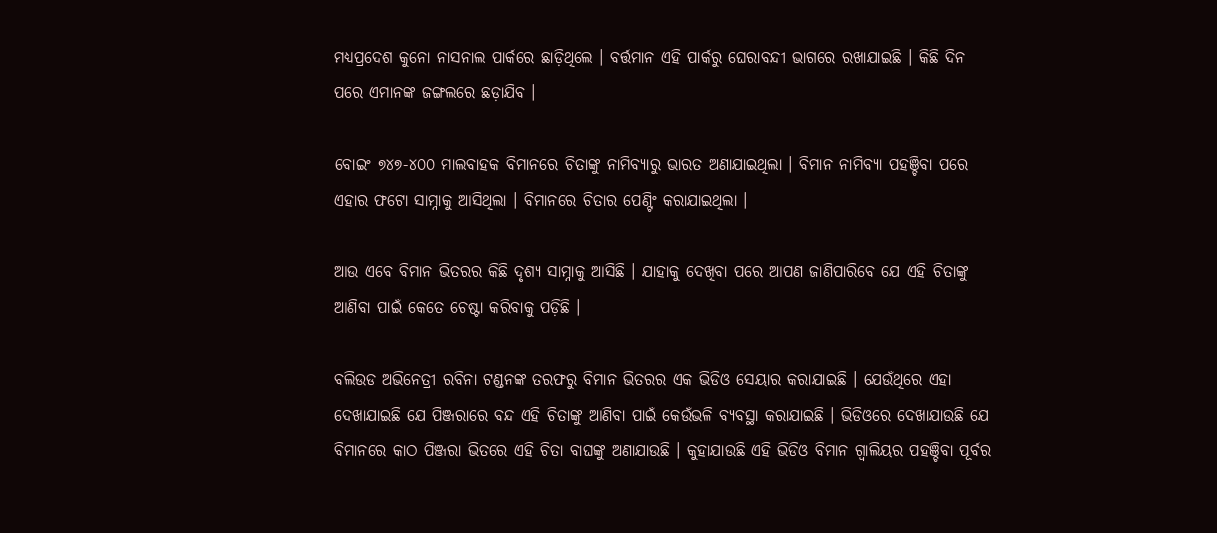ମଧ୍ୟପ୍ରଦେଶ କୁନୋ ନାସନାଲ ପାର୍କରେ ଛାଡ଼ିଥିଲେ । ବର୍ତ୍ତମାନ ଏହି ପାର୍କରୁ ଘେରାବନ୍ଦୀ ଭାଗରେ ରଖାଯାଇଛି । କିଛି ଦିନ ପରେ ଏମାନଙ୍କ ଜଙ୍ଗଲରେ ଛଡ଼ାଯିବ ।

ବୋଇଂ ୭୪୭-୪୦୦ ମାଲବାହକ ବିମାନରେ ଚିତାଙ୍କୁ ନାମିବ୍ୟାରୁ ଭାରତ ଅଣାଯାଇଥିଲା । ବିମାନ ନାମିବ୍ୟା ପହଞ୍ଚିବା ପରେ ଏହାର ଫଟୋ ସାମ୍ନାକୁ ଆସିଥିଲା । ବିମାନରେ ଚିତାର ପେଣ୍ଟିଂ କରାଯାଇଥିଲା ।

ଆଉ ଏବେ ବିମାନ ଭିତରର କିଛି ଦୃଶ୍ୟ ସାମ୍ନାକୁ ଆସିଛି । ଯାହାକୁ ଦେଖିବା ପରେ ଆପଣ ଜାଣିପାରିବେ ଯେ ଏହି ଚିତାଙ୍କୁ ଆଣିବା ପାଇଁ କେତେ ଚେଷ୍ଟା କରିବାକୁ ପଡ଼ିଛି ।

ବଲିଉଡ ଅଭିନେତ୍ରୀ ରବିନା ଟଣ୍ଡନଙ୍କ ତରଫରୁ ବିମାନ ଭିତରର ଏକ ଭିଡିଓ ସେୟାର କରାଯାଇଛି । ଯେଉଁଥିରେ ଏହା ଦେଖାଯାଇଛି ଯେ ପିଞ୍ଜରାରେ ବନ୍ଦ ଏହି ଚିତାଙ୍କୁ ଆଣିବା ପାଇଁ କେଉଁଭଳି ବ୍ୟବସ୍ଥା କରାଯାଇଛି । ଭିଡିଓରେ ଦେଖାଯାଉଛି ଯେ ବିମାନରେ କାଠ ପିଞ୍ଜରା ଭିତରେ ଏହି ଚିତା ବାଘଙ୍କୁ ଅଣାଯାଉଛି । କୁହାଯାଉଛି ଏହି ଭିଡିଓ ବିମାନ ଗ୍ୱାଲିୟର ପହଞ୍ଚିବା ପୂର୍ବର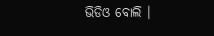ଭିଡିଓ ବୋଲି ।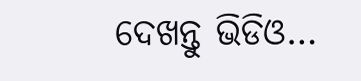ଦେଖନ୍ତୁ ଭିଡିଓ…